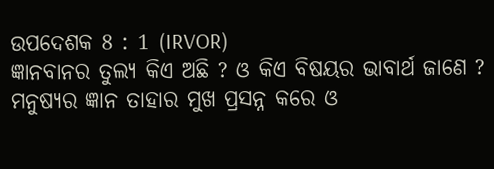ଉପଦେଶକ 8 : 1 (IRVOR)
ଜ୍ଞାନବାନର ତୁଲ୍ୟ କିଏ ଅଛି ? ଓ କିଏ ବିଷୟର ଭାବାର୍ଥ ଜାଣେ ? ମନୁଷ୍ୟର ଜ୍ଞାନ ତାହାର ମୁଖ ପ୍ରସନ୍ନ କରେ ଓ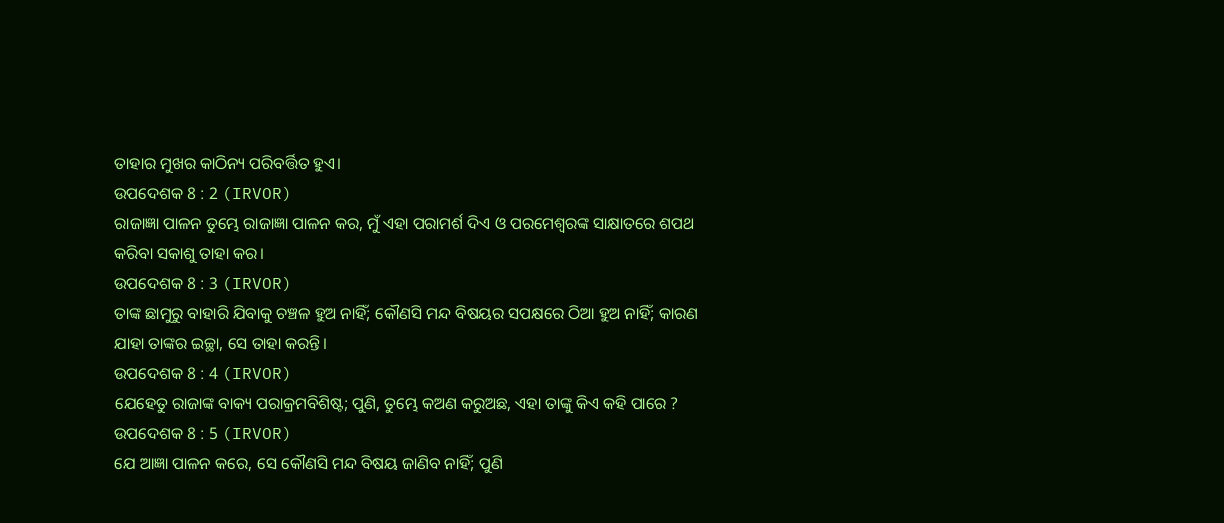ତାହାର ମୁଖର କାଠିନ୍ୟ ପରିବର୍ତ୍ତିତ ହୁଏ।
ଉପଦେଶକ 8 : 2 (IRVOR)
ରାଜାଜ୍ଞା ପାଳନ ତୁମ୍ଭେ ରାଜାଜ୍ଞା ପାଳନ କର, ମୁଁ ଏହା ପରାମର୍ଶ ଦିଏ ଓ ପରମେଶ୍ୱରଙ୍କ ସାକ୍ଷାତରେ ଶପଥ କରିବା ସକାଶୁ ତାହା କର।
ଉପଦେଶକ 8 : 3 (IRVOR)
ତାଙ୍କ ଛାମୁରୁ ବାହାରି ଯିବାକୁ ଚଞ୍ଚଳ ହୁଅ ନାହିଁ; କୌଣସି ମନ୍ଦ ବିଷୟର ସପକ୍ଷରେ ଠିଆ ହୁଅ ନାହିଁ; କାରଣ ଯାହା ତାଙ୍କର ଇଚ୍ଛା, ସେ ତାହା କରନ୍ତି।
ଉପଦେଶକ 8 : 4 (IRVOR)
ଯେହେତୁ ରାଜାଙ୍କ ବାକ୍ୟ ପରାକ୍ରମବିଶିଷ୍ଟ; ପୁଣି, ତୁମ୍ଭେ କଅଣ କରୁଅଛ, ଏହା ତାଙ୍କୁ କିଏ କହି ପାରେ ?
ଉପଦେଶକ 8 : 5 (IRVOR)
ଯେ ଆଜ୍ଞା ପାଳନ କରେ, ସେ କୌଣସି ମନ୍ଦ ବିଷୟ ଜାଣିବ ନାହିଁ; ପୁଣି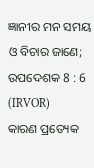ଜ୍ଞାନୀର ମନ ସମୟ ଓ ବିଚାର ଜାଣେ;
ଉପଦେଶକ 8 : 6 (IRVOR)
କାରଣ ପ୍ରତ୍ୟେକ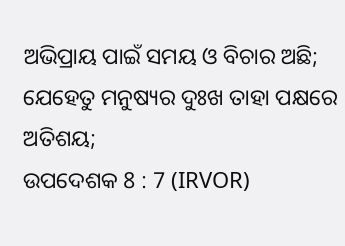ଅଭିପ୍ରାୟ ପାଇଁ ସମୟ ଓ ବିଚାର ଅଛି; ଯେହେତୁ ମନୁଷ୍ୟର ଦୁଃଖ ତାହା ପକ୍ଷରେ ଅତିଶୟ;
ଉପଦେଶକ 8 : 7 (IRVOR)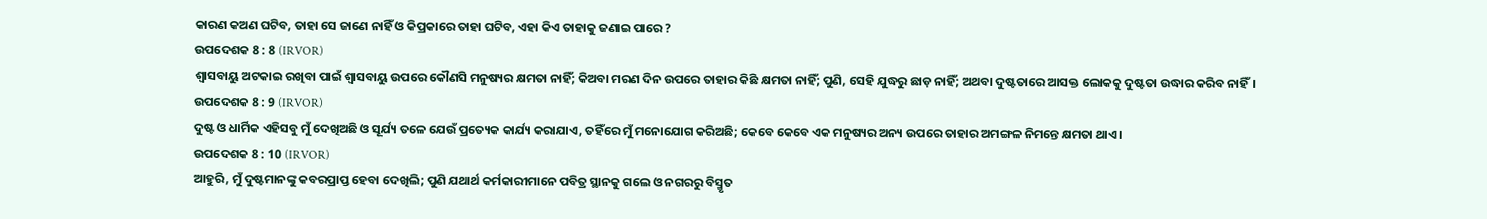କାରଣ କଅଣ ଘଟିବ, ତାହା ସେ ଜାଣେ ନାହିଁ ଓ କିପ୍ରକାରେ ତାହା ଘଟିବ, ଏହା କିଏ ତାହାକୁ ଜଣାଇ ପାରେ ?
ଉପଦେଶକ 8 : 8 (IRVOR)
ଶ୍ୱାସବାୟୁ ଅଟକାଇ ରଖିବା ପାଇଁ ଶ୍ୱାସବାୟୁ ଉପରେ କୌଣସି ମନୁଷ୍ୟର କ୍ଷମତା ନାହିଁ; କିଅବା ମରଣ ଦିନ ଉପରେ ତାହାର କିଛି କ୍ଷମତା ନାହିଁ; ପୁଣି, ସେହି ଯୁଦ୍ଧରୁ ଛାଡ଼ ନାହିଁ; ଅଥବା ଦୁଷ୍ଟତାରେ ଆସକ୍ତ ଲୋକକୁ ଦୁଷ୍ଟତା ଉଦ୍ଧାର କରିବ ନାହିଁ।
ଉପଦେଶକ 8 : 9 (IRVOR)
ଦୁଷ୍ଟ ଓ ଧାର୍ମିକ ଏହିସବୁ ମୁଁ ଦେଖିଅଛି ଓ ସୂର୍ଯ୍ୟ ତଳେ ଯେଉଁ ପ୍ରତ୍ୟେକ କାର୍ଯ୍ୟ କରାଯାଏ, ତହିଁରେ ମୁଁ ମନୋଯୋଗ କରିଅଛି; କେବେ କେବେ ଏକ ମନୁଷ୍ୟର ଅନ୍ୟ ଉପରେ ତାହାର ଅମଙ୍ଗଳ ନିମନ୍ତେ କ୍ଷମତା ଥାଏ।
ଉପଦେଶକ 8 : 10 (IRVOR)
ଆହୁରି, ମୁଁ ଦୁଷ୍ଟମାନଙ୍କୁ କବରପ୍ରାପ୍ତ ହେବା ଦେଖିଲି; ପୁଣି ଯଥାର୍ଥ କର୍ମକାରୀମାନେ ପବିତ୍ର ସ୍ଥାନକୁ ଗଲେ ଓ ନଗରରୁ ବିସ୍ମୃତ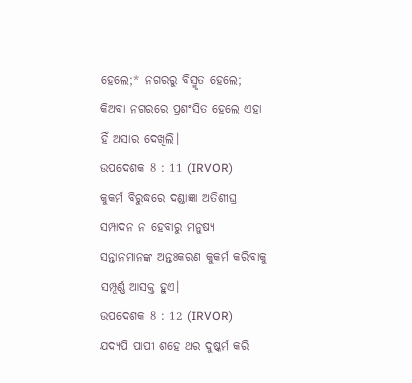ହେଲେ;* ନଗରରୁ ବିସ୍ମୃତ ହେଲେ; କିଅବା ନଗରରେ ପ୍ରଶଂସିତ ହେଲେ ଏହା ହିଁ ଅସାର ଦେଖିଲି।
ଉପଦେଶକ 8 : 11 (IRVOR)
କୁକର୍ମ ବିରୁଦ୍ଧରେ ଦଣ୍ଡାଜ୍ଞା ଅତିଶୀଘ୍ର ସମ୍ପାଦନ ନ ହେବାରୁ ମନୁଷ୍ୟ ସନ୍ତାନମାନଙ୍କ ଅନ୍ତଃକରଣ କୁକର୍ମ କରିବାକୁ ସମ୍ପୂର୍ଣ୍ଣ ଆସକ୍ତ ହୁଏ।
ଉପଦେଶକ 8 : 12 (IRVOR)
ଯଦ୍ୟପି ପାପୀ ଶହେ ଥର ଦୁଷ୍କର୍ମ କରି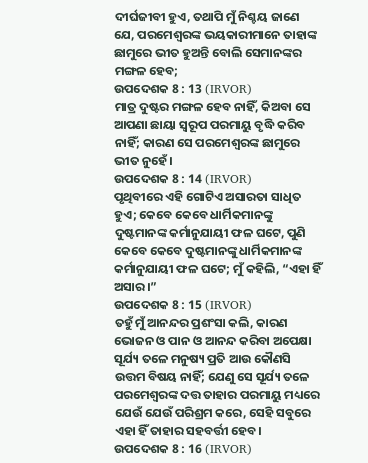ଦୀର୍ଘଜୀବୀ ହୁଏ, ତଥାପି ମୁଁ ନିଶ୍ଚୟ ଜାଣେ ଯେ, ପରମେଶ୍ୱରଙ୍କ ଭୟକାରୀମାନେ ତାହାଙ୍କ ଛାମୁରେ ଭୀତ ହୁଅନ୍ତି ବୋଲି ସେମାନଙ୍କର ମଙ୍ଗଳ ହେବ;
ଉପଦେଶକ 8 : 13 (IRVOR)
ମାତ୍ର ଦୁଷ୍ଟର ମଙ୍ଗଳ ହେବ ନାହିଁ, କିଅବା ସେ ଆପଣା ଛାୟା ସ୍ୱରୂପ ପରମାୟୁ ବୃଦ୍ଧି କରିବ ନାହିଁ; କାରଣ ସେ ପରମେଶ୍ୱରଙ୍କ ଛାମୁରେ ଭୀତ ନୁହେଁ।
ଉପଦେଶକ 8 : 14 (IRVOR)
ପୃଥିବୀରେ ଏହି ଗୋଟିଏ ଅସାରତା ସାଧିତ ହୁଏ; କେବେ କେବେ ଧାର୍ମିକମାନଙ୍କୁ ଦୁଷ୍ଟମାନଙ୍କ କର୍ମାନୁଯାୟୀ ଫଳ ଘଟେ, ପୁଣି କେବେ କେବେ ଦୁଷ୍ଟମାନଙ୍କୁ ଧାର୍ମିକମାନଙ୍କ କର୍ମାନୁଯାୟୀ ଫଳ ଘଟେ; ମୁଁ କହିଲି, “ଏହା ହିଁ ଅସାର।”
ଉପଦେଶକ 8 : 15 (IRVOR)
ତହୁଁ ମୁଁ ଆନନ୍ଦର ପ୍ରଶଂସା କଲି, କାରଣ ଭୋଜନ ଓ ପାନ ଓ ଆନନ୍ଦ କରିବା ଅପେକ୍ଷା ସୂର୍ଯ୍ୟ ତଳେ ମନୁଷ୍ୟ ପ୍ରତି ଆଉ କୌଣସି ଉତ୍ତମ ବିଷୟ ନାହିଁ; ଯେଣୁ ସେ ସୂର୍ଯ୍ୟ ତଳେ ପରମେଶ୍ୱରଙ୍କ ଦତ୍ତ ତାହାର ପରମାୟୁ ମଧ୍ୟରେ ଯେଉଁ ଯେଉଁ ପରିଶ୍ରମ କରେ, ସେହି ସବୁରେ ଏହା ହିଁ ତାହାର ସହବର୍ତ୍ତୀ ହେବ।
ଉପଦେଶକ 8 : 16 (IRVOR)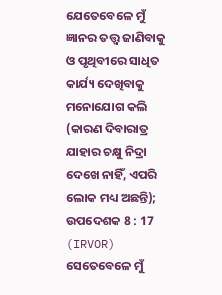ଯେତେବେଳେ ମୁଁ ଜ୍ଞାନର ତତ୍ତ୍ୱ ଜାଣିବାକୁ ଓ ପୃଥିବୀରେ ସାଧିତ କାର୍ଯ୍ୟ ଦେଖିବାକୁ ମନୋଯୋଗ କଲି (କାରଣ ଦିବାରାତ୍ର ଯାହାର ଚକ୍ଷୁ ନିଦ୍ରା ଦେଖେ ନାହିଁ, ଏପରି ଲୋକ ମଧ୍ୟ ଅଛନ୍ତି);
ଉପଦେଶକ 8 : 17 (IRVOR)
ସେତେବେଳେ ମୁଁ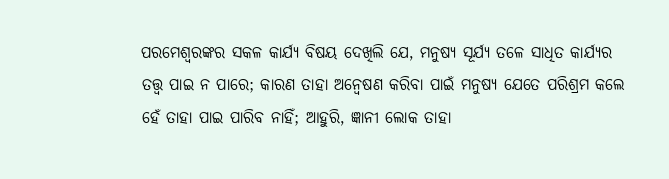ପରମେଶ୍ୱରଙ୍କର ସକଳ କାର୍ଯ୍ୟ ବିଷୟ ଦେଖିଲି ଯେ, ମନୁଷ୍ୟ ସୂର୍ଯ୍ୟ ତଳେ ସାଧିତ କାର୍ଯ୍ୟର ତତ୍ତ୍ୱ ପାଇ ନ ପାରେ; କାରଣ ତାହା ଅନ୍ଵେଷଣ କରିବା ପାଇଁ ମନୁଷ୍ୟ ଯେତେ ପରିଶ୍ରମ କଲେ ହେଁ ତାହା ପାଇ ପାରିବ ନାହିଁ; ଆହୁରି, ଜ୍ଞାନୀ ଲୋକ ତାହା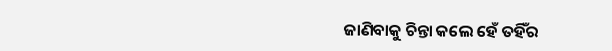ଜାଣିବାକୁ ଚିନ୍ତା କଲେ ହେଁ ତହିଁର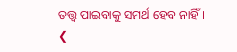ତତ୍ତ୍ୱ ପାଇବାକୁ ସମର୍ଥ ହେବ ନାହିଁ।
❮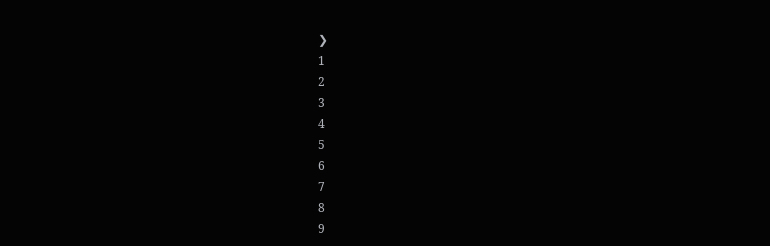❯
1
2
3
4
5
6
7
8
9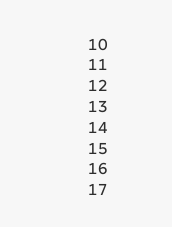10
11
12
13
14
15
16
17